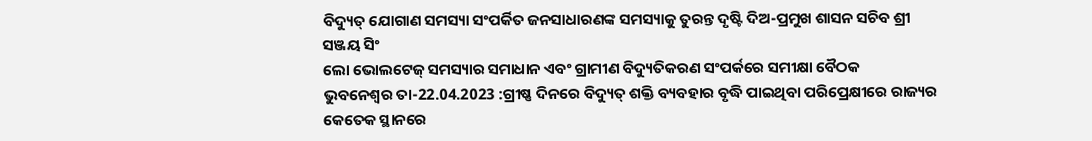ବିଦ୍ୟୁତ୍ ଯୋଗାଣ ସମସ୍ୟା ସଂପର୍କିତ ଜନସାଧାରଣଙ୍କ ସମସ୍ୟାକୁ ତୁରନ୍ତ ଦୃଷ୍ଟି ଦିଅ-ପ୍ରମୁଖ ଶାସନ ସଚିବ ଶ୍ରୀ ସଞ୍ଜୟ ସିଂ
ଲୋ ଭୋଲଟେଜ୍ ସମସ୍ୟାର ସମାଧାନ ଏବଂ ଗ୍ରାମୀଣ ବିଦ୍ୟୁତିକରଣ ସଂପର୍କରେ ସମୀକ୍ଷା ବୈଠକ
ଭୁବନେଶ୍ୱର ତା-22.04.2023 :ଗ୍ରୀଷ୍ଣ ଦିନରେ ବିଦ୍ୟୁତ୍ ଶକ୍ତି ବ୍ୟବହାର ବୃଦ୍ଧି ପାଇଥିବା ପରିପ୍ରେକ୍ଷୀରେ ରାଜ୍ୟର କେତେକ ସ୍ଥାନରେ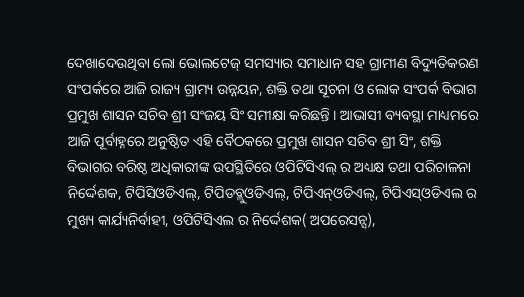ଦେଖାଦେଉଥିବା ଲୋ ଭୋଲଟେଜ୍ ସମସ୍ୟାର ସମାଧାନ ସହ ଗ୍ରାମୀଣ ବିଦ୍ୟୁତିକରଣ ସଂପର୍କରେ ଆଜି ରାଜ୍ୟ ଗ୍ରାମ୍ୟ ଉନ୍ନୟନ, ଶକ୍ତି ତଥା ସୂଚନା ଓ ଲୋକ ସଂପର୍କ ବିଭାଗ ପ୍ରମୁଖ ଶାସନ ସଚିବ ଶ୍ରୀ ସଂଜୟ ସିଂ ସମୀକ୍ଷା କରିଛନ୍ତି । ଆଭାସୀ ବ୍ୟବସ୍ଥା ମାଧ୍ୟମରେ ଆଜି ପୂର୍ବାହ୍ନରେ ଅନୁଷ୍ଠିତ ଏହି ବୈଠକରେ ପ୍ରମୁଖ ଶାସନ ସଚିବ ଶ୍ରୀ ସିଂ, ଶକ୍ତି ବିଭାଗର ବରିଷ୍ଠ ଅଧିକାରୀଙ୍କ ଉପସ୍ଥିତିରେ ଓପିଟିସିଏଲ୍ ର ଅଧ୍ୟକ୍ଷ ତଥା ପରିଚାଳନା ନିର୍ଦ୍ଦେଶକ, ଟିପିସିଓଡିଏଲ୍, ଟିପିଡବ୍ଲୁଓଡିଏଲ୍, ଟିପିଏନ୍ଓଡିଏଲ୍, ଟିପିଏସ୍ଓଡିଏଲ ର ମୁଖ୍ୟ କାର୍ଯ୍ୟନିର୍ବାହୀ, ଓପିଟିସିଏଲ ର ନିର୍ଦ୍ଦେଶକ( ଅପରେସନ୍ସ),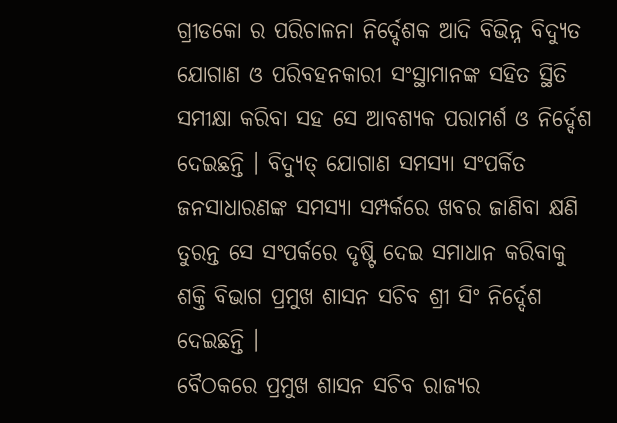ଗ୍ରୀଡକୋ ର ପରିଚାଳନା ନିର୍ଦ୍ଦେଶକ ଆଦି ବିଭିନ୍ନ ବିଦ୍ୟୁତ ଯୋଗାଣ ଓ ପରିବହନକାରୀ ସଂସ୍ଥାମାନଙ୍କ ସହିତ ସ୍ଥିତି ସମୀକ୍ଷା କରିବା ସହ ସେ ଆବଶ୍ୟକ ପରାମର୍ଶ ଓ ନିର୍ଦ୍ଦେଶ ଦେଇଛନ୍ତି । ବିଦ୍ୟୁତ୍ ଯୋଗାଣ ସମସ୍ୟା ସଂପର୍କିତ ଜନସାଧାରଣଙ୍କ ସମସ୍ୟା ସମ୍ପର୍କରେ ଖବର ଜାଣିବା କ୍ଷଣି ତୁରନ୍ତ ସେ ସଂପର୍କରେ ଦୃଷ୍ଟି ଦେଇ ସମାଧାନ କରିବାକୁ ଶକ୍ତି ବିଭାଗ ପ୍ରମୁଖ ଶାସନ ସଚିବ ଶ୍ରୀ ସିଂ ନିର୍ଦ୍ଦେଶ ଦେଇଛନ୍ତି ।
ବୈଠକରେ ପ୍ରମୁଖ ଶାସନ ସଚିବ ରାଜ୍ୟର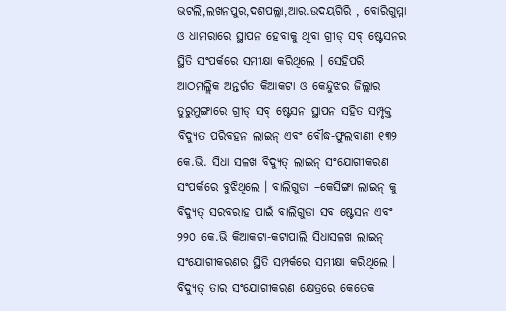ଭଟଲି,ଲଖନପୁର,ଦଶପଲ୍ଲା,ଆର.ଉଦୟଗିରି , ବୋରିଗୁମ୍ମା ଓ ଧାମରାରେ ସ୍ଥାପନ ହେବାକୁ ଥିବା ଗ୍ରୀଡ୍ ସବ୍ ଷ୍ଟେସନର ସ୍ଥିତି ସଂପର୍କରେ ସମୀକ୍ଷା କରିଥିଲେ । ସେହିପରି ଆଠମଲ୍ଲିକ ଅନ୍ତର୍ଗତ କିଆକଟା ଓ କେନ୍ଦୁଝର ଜିଲ୍ଲାର ତୁରୁମୁଙ୍ଗାରେ ଗ୍ରୀଡ୍ ସବ୍ ଷ୍ଟେସନ ସ୍ଥାପନ ସହିତ ସମ୍ପୃକ୍ତ ବିଦ୍ୟୁତ ପରିବହନ ଲାଇନ୍ ଏବଂ ବୌଦ୍ଧ-ଫୁଲବାଣୀ ୧୩୨ କେ.ଭି. ସିଧା ସଳଖ ବିଦ୍ୟୁତ୍ ଲାଇନ୍ ସଂଯୋଗୀକରଣ ସଂପର୍କରେ ବୁଝିଥିଲେ । ବାଲିଗୁଡା –କେସିଙ୍ଗା ଲାଇନ୍ କୁ ବିଦ୍ୟୁତ୍ ସରବରାହ ପାଇଁ ବାଲିଗୁଡା ସବ ଷ୍ଟେସନ ଏବଂ ୨୨୦ କେ.ଭି କିଆକଟା-କଟାପାଲି ସିଧାସଳଖ ଲାଇନ୍ ସଂଯୋଗୀକରଣର ସ୍ଥିତି ସମ୍ପର୍କରେ ସମୀକ୍ଷା କରିଥିଲେ । ବିଦ୍ୟୁତ୍ ତାର ସଂଯୋଗୀକରଣ କ୍ଷେତ୍ରରେ କେତେକ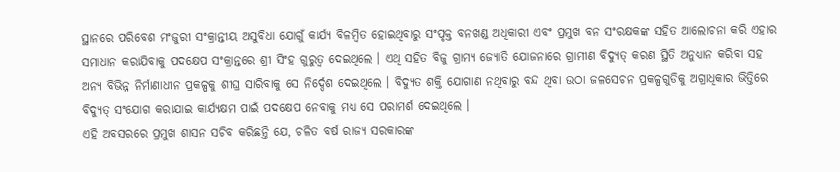ସ୍ଥାନରେ ପରିବେଶ ମଂଜୁରୀ ସଂକ୍ରାନ୍ତୀୟ ଅସୁବିଧା ଯୋଗୁଁ କାର୍ଯ୍ୟ ବିଳମ୍ବିତ ହୋଇଥିବାରୁ ସଂପୃକ୍ତ ବନଖଣ୍ଡ ଅଧିକାରୀ ଏବଂ ପ୍ରମୁଖ ବନ ସଂରକ୍ଷକଙ୍କ ସହିତ ଆଲୋଚନା କରି ଏହାର ସମାଧାନ କରାଯିବାକୁ ପଦକ୍ଷେପ ସଂକ୍ରାନ୍ତରେ ଶ୍ରୀ ସିଂହ ଗୁରୁତ୍ୱ ଦେଇଥିଲେ । ଏଥି ସହିତ ବିଜୁ ଗ୍ରାମ୍ୟ ଜ୍ୟୋତି ଯୋଜନାରେ ଗ୍ରାମୀଣ ବିଦ୍ୟୁତ୍ କରଣ ସ୍ଥିତି ଅନୁଧ୍ୟାନ କରିବା ସହ ଅନ୍ୟ ବିଭିନ୍ନ ନିର୍ମାଣାଧୀନ ପ୍ରକଳ୍ପକୁ ଶୀଘ୍ର ସାରିବାକୁ ସେ ନିର୍ଦ୍ଦେଶ ଦେଇଥିଲେ । ବିଦ୍ୟୁତ ଶକ୍ତି ଯୋଗାଣ ନଥିବାରୁ ବନ୍ଦ ଥିବା ଉଠା ଜଳସେଚନ ପ୍ରକଳ୍ପଗୁଡିକୁ ଅଗ୍ରାଧିକାର ଭିତ୍ତିରେ ବିଦ୍ୟୁତ୍ ସଂଯୋଗ କରାଯାଇ କାର୍ଯ୍ୟକ୍ଷମ ପାଇଁ ପଦକ୍ଷେପ ନେବାକୁ ମଧ୍ୟ ସେ ପରାମର୍ଶ ଦେଇଥିଲେ ।
ଏହି ଅବସରରେ ପ୍ରମୁଖ ଶାସନ ସଚିବ କରିଛନ୍ତି ଯେ, ଚଳିତ ବର୍ଷ ରାଜ୍ୟ ସରକାରଙ୍କ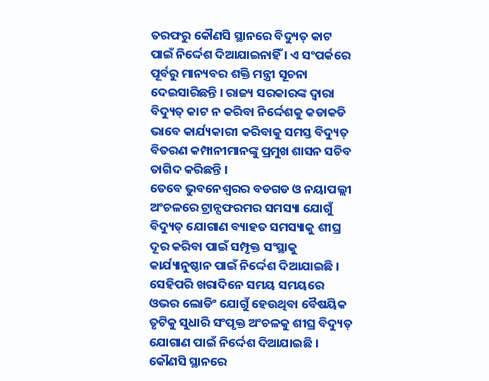ତରଫରୁ କୌଣସି ସ୍ଥାନରେ ବିଦ୍ୟୁତ୍ କାଟ ପାଇଁ ନିର୍ଦ୍ଦେଶ ଦିଆଯାଇନାହିଁ । ଏ ସଂପର୍କରେ ପୂର୍ବରୁ ମାନ୍ୟବର ଶକ୍ତି ମନ୍ତ୍ରୀ ସୂଚନା ଦେଇସାରିଛନ୍ତି । ରାଜ୍ୟ ସରକାରଙ୍କ ଦ୍ୱାରା ବିଦ୍ୟୁତ୍ କାଟ ନ କରିବା ନିର୍ଦ୍ଦେଶକୁ କଡାକଡି ଭାବେ କାର୍ଯ୍ୟକାରୀ କରିବାକୁ ସମସ୍ତ ବିଦ୍ୟୁତ୍ ବିତରଣ କମ୍ପାନୀମାନଙ୍କୁ ପ୍ରମୁଖ ଶାସନ ସଚିବ ତାଗିଦ କରିଛନ୍ତି ।
ତେବେ ଭୁବନେଶ୍ୱରର ବଡଗଡ ଓ ନୟାପଲ୍ଲୀ ଅଂଚଳରେ ଟ୍ରାନ୍ସଫରମର ସମସ୍ୟା ଯୋଗୁଁ ବିଦ୍ୟୁତ୍ ଯୋଗାଣ ବ୍ୟାହତ ସମସ୍ୟାକୁ ଶୀଘ୍ର ଦୂର କରିବା ପାଇଁ ସମ୍ପୃକ୍ତ ସଂସ୍ଥାକୁ କାର୍ଯ୍ୟାନୁଷ୍ଠାନ ପାଇଁ ନିର୍ଦ୍ଦେଶ ଦିଆଯାଇଛି । ସେହିପରି ଖରାଦିନେ ସମୟ ସମୟରେ ଓଭର ଲୋଡିଂ ଯୋଗୁଁ ହେଉଥିବା ବୈଷୟିକ ତୃଟିକୁ ସୁଧାରି ସଂପୃକ୍ତ ଅଂଚଳକୁ ଶୀଘ୍ର ବିଦ୍ୟୁତ୍ ଯୋଗାଣ ପାଇଁ ନିର୍ଦ୍ଦେଶ ଦିଆଯାଇଛି । କୌଣସି ସ୍ଥାନରେ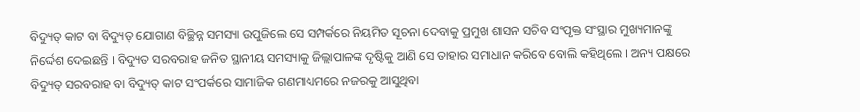ବିଦ୍ୟୁତ୍ କାଟ ବା ବିଦ୍ୟୁତ୍ ଯୋଗାଣ ବିଚ୍ଛିନ୍ନ ସମସ୍ୟା ଉପୁଜିଲେ ସେ ସମ୍ପର୍କରେ ନିୟମିତ ସୂଚନା ଦେବାକୁ ପ୍ରମୁଖ ଶାସନ ସଚିବ ସଂପୃକ୍ତ ସଂସ୍ଥାର ମୁଖ୍ୟମାନଙ୍କୁ ନିର୍ଦ୍ଦେଶ ଦେଇଛନ୍ତି । ବିଦ୍ୟୁତ ସରବରାହ ଜନିତ ସ୍ଥାନୀୟ ସମସ୍ୟାକୁ ଜିଲ୍ଲାପାଳଙ୍କ ଦୃଷ୍ଟିକୁ ଆଣି ସେ ତାହାର ସମାଧାନ କରିବେ ବୋଲି କହିଥିଲେ । ଅନ୍ୟ ପକ୍ଷରେ ବିଦ୍ୟୁତ୍ ସରବରାହ ବା ବିଦ୍ୟୁତ୍ କାଟ ସଂପର୍କରେ ସାମାଜିକ ଗଣମାଧ୍ୟମରେ ନଜରକୁ ଆସୁଥିବା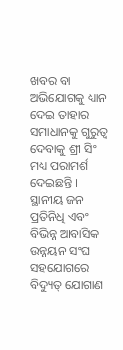ଖବର ବା ଅଭିଯୋଗକୁ ଧ୍ୟାନ ଦେଇ ତାହାର ସମାଧାନକୁ ଗୁରୁତ୍ୱ ଦେବାକୁ ଶ୍ରୀ ସିଂ ମଧ୍ୟ ପରାମର୍ଶ ଦେଇଛନ୍ତି ।
ସ୍ଥାନୀୟ ଜନ ପ୍ରତିନିଧି ଏବଂ ବିଭିନ୍ନ ଆବାସିକ ଉନ୍ନୟନ ସଂଘ ସହଯୋଗରେ ବିଦ୍ୟୁତ୍ ଯୋଗାଣ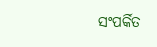ସଂପର୍କିତ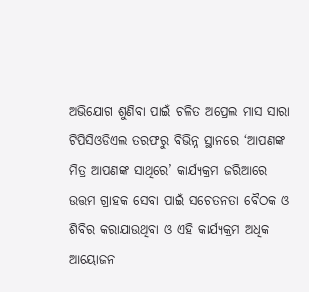ଅଭିଯୋଗ ଶୁଣିବା ପାଇଁ ଚଳିତ ଅପ୍ରେଲ ମାସ ସାରା ଟିପିସିଓଡିଏଲ ତରଫରୁ ବିଭିନ୍ନ ସ୍ଥାନରେ ‘ଆପଣଙ୍କ ମିତ୍ର ଆପଣଙ୍କ ସାଥିରେ’ କାର୍ଯ୍ୟକ୍ରମ ଜରିଆରେ ଉତ୍ତମ ଗ୍ରାହକ ସେବା ପାଇଁ ସଚେତନତା ବୈଠକ ଓ ଶିବିର କରାଯାଉଥିବା ଓ ଏହି କାର୍ଯ୍ୟକ୍ରମ ଅଧିକ ଆୟୋଜନ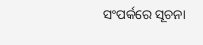ସଂପର୍କରେ ସୂଚନା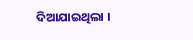ଦିଆଯାଇଥିଲା ।